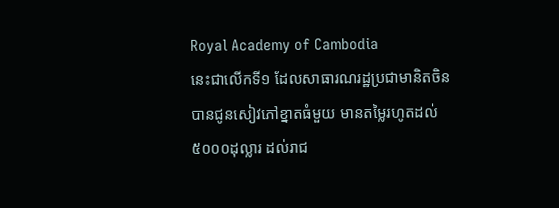Royal Academy of Cambodia
នេះជាលើកទី១ ដែលសាធារណរដ្ឋប្រជាមានិតចិន បានជូនសៀវភៅខ្នាតធំមួយ មានតម្លៃរហូតដល់ ៥០០០ដុល្លារ ដល់រាជ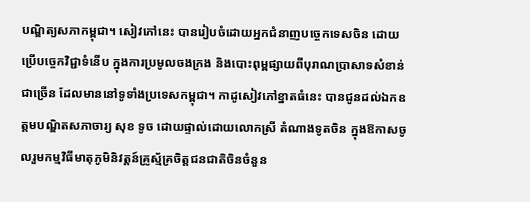បណ្ឌិត្យសភាកម្ពុជា។ សៀវភៅនេះ បានរៀបចំដោយអ្នកជំនាញបច្ចេកទេសចិន ដោយប្រើបច្ចេកវិជ្ជាទំនើប ក្នុងការប្រមូលចងក្រង និងបោះពុម្ពផ្សាយពីបុរាណប្រាសាទសំខាន់ជាច្រើន ដែលមាននៅទូទាំងប្រទេសកម្ពុជា។ កាដូសៀវភៅខ្នាតធំនេះ បានជូនដល់ឯកឧត្តមបណ្ឌិតសភាចារ្យ សុខ ទូច ដោយផ្ទាល់ដោយលោកស្រី តំណាងទូតចិន ក្នុងឱកាសចូលរួមកម្មវិធីមាតុភូមិនិវត្តន៍គ្រូស្ម័គ្រចិត្តជនជាតិចិនចំនួន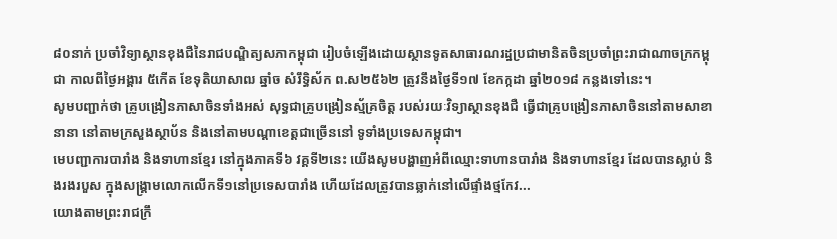៨០នាក់ ប្រចាំវិទ្យាស្ថានខុងជឺនៃរាជបណ្ឌិត្យសភាកម្ពុជា រៀបចំឡើងដោយស្ថានទូតសាធារណរដ្ឋប្រជាមានិតចិនប្រចាំព្រះរាជាណាចក្រកម្ពុជា កាលពីថ្ងៃអង្គារ ៥កើត ខែទុតិយាសាឍ ឆ្នាំច សំរឹទ្ធិស័ក ព.ស២៥៦២ ត្រូវនឹងថ្ងៃទី១៧ ខែកក្កដា ឆ្នាំ២០១៨ កន្លងទៅនេះ។
សូមបញ្ជាក់ថា គ្រូបង្រៀនភាសាចិនទាំងអស់ សុទ្ធជាគ្រូបង្រៀនស្ម័គ្រចិត្ត របស់រយៈវិទ្យាស្ថានខុងជឺ ធ្វើជាគ្រូបង្រៀនភាសាចិននៅតាមសាខានានា នៅតាមក្រសួងស្ថាប័ន និងនៅតាមបណ្តាខេត្តជាច្រើននៅ ទូទាំងប្រទេសកម្ពុជា។
មេបញ្ជាការបារាំង និងទាហានខ្មែរ នៅក្នុងភាគទី៦ វគ្គទី២នេះ យើងសូមបង្ហាញអំពីឈ្មោះទាហានបារាំង និងទាហានខ្មែរ ដែលបានស្លាប់ និងរងរបួស ក្នុងសង្គ្រាមលោកលើកទី១នៅប្រទេសបារាំង ហើយដែលត្រូវបានឆ្លាក់នៅលើផ្ទាំងថ្មកែវ...
យោងតាមព្រះរាជក្រឹ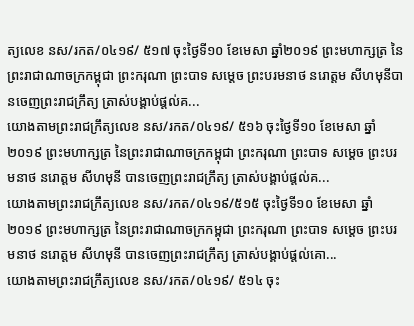ត្យលេខ នស/រកត/០៤១៩/ ៥១៧ ចុះថ្ងៃទី១០ ខែមេសា ឆ្នាំ២០១៩ ព្រះមហាក្សត្រ នៃព្រះរាជាណាចក្រកម្ពុជា ព្រះករុណា ព្រះបាទ សម្តេច ព្រះបរមនាថ នរោត្តម សីហមុនីបានចេញព្រះរាជក្រឹត្យ ត្រាស់បង្គាប់ផ្តល់គ...
យោងតាមព្រះរាជក្រឹត្យលេខ នស/រកត/០៤១៩/ ៥១៦ ចុះថ្ងៃទី១០ ខែមេសា ឆ្នាំ២០១៩ ព្រះមហាក្សត្រ នៃព្រះរាជាណាចក្រកម្ពុជា ព្រះករុណា ព្រះបាទ សម្តេច ព្រះបរមនាថ នរោត្តម សីហមុនី បានចេញព្រះរាជក្រឹត្យ ត្រាស់បង្គាប់ផ្តល់គ...
យោងតាមព្រះរាជក្រឹត្យលេខ នស/រកត/០៤១៩/៥១៥ ចុះថ្ងៃទី១០ ខែមេសា ឆ្នាំ២០១៩ ព្រះមហាក្សត្រ នៃព្រះរាជាណាចក្រកម្ពុជា ព្រះករុណា ព្រះបាទ សម្តេច ព្រះបរមនាថ នរោត្តម សីហមុនី បានចេញព្រះរាជក្រឹត្យ ត្រាស់បង្គាប់ផ្តល់គោ...
យោងតាមព្រះរាជក្រឹត្យលេខ នស/រកត/០៤១៩/ ៥១៤ ចុះ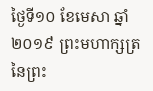ថ្ងៃទី១០ ខែមេសា ឆ្នាំ២០១៩ ព្រះមហាក្សត្រ នៃព្រះ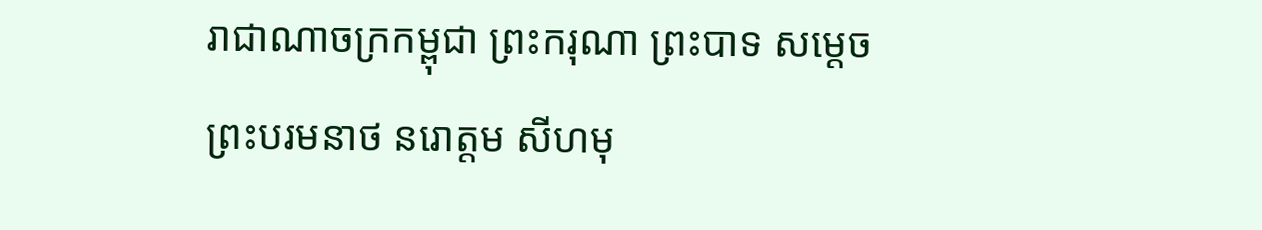រាជាណាចក្រកម្ពុជា ព្រះករុណា ព្រះបាទ សម្តេច ព្រះបរមនាថ នរោត្តម សីហមុ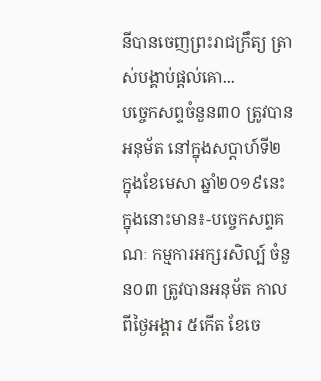នីបានចេញព្រះរាជក្រឹត្យ ត្រាស់បង្គាប់ផ្តល់គោ...
បច្ចេកសព្ទចំនួន៣០ ត្រូវបានអនុម័ត នៅក្នុងសប្តាហ៍ទី២ ក្នុងខែមេសា ឆ្នាំ២០១៩នេះ ក្នុងនោះមាន៖-បច្ចេកសព្ទគណៈ កម្មការអក្សរសិល្ប៍ ចំនួន០៣ ត្រូវបានអនុម័ត កាលពីថ្ងៃអង្គារ ៥កើត ខែចេ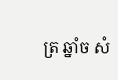ត្រ ឆ្នាំច សំ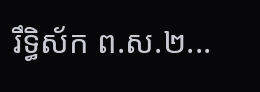រឹទ្ធិស័ក ព.ស.២...